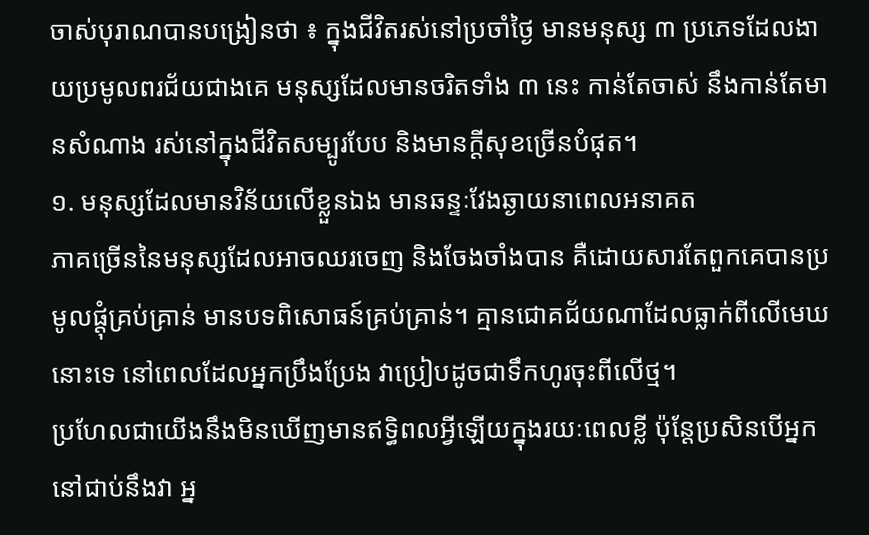ចាស់បុរាណបានបង្រៀនថា ៖ ក្នុងជីវិតរស់នៅប្រចាំថ្ងៃ មានមនុស្ស ៣ ប្រភេទដែលងាយប្រមូលពរជ័យជាងគេ មនុស្សដែលមានចរិតទាំង ៣ នេះ កាន់តែចាស់ នឹងកាន់តែមានសំណាង រស់នៅក្នុងជីវិតសម្បូរបែប និងមានក្ដីសុខច្រើនបំផុត។
១. មនុស្សដែលមានវិន័យលើខ្លួនឯង មានឆន្ទៈវែងឆ្ងាយនាពេលអនាគត
ភាគច្រើននៃមនុស្សដែលអាចឈរចេញ និងចែងចាំងបាន គឺដោយសារតែពួកគេបានប្រមូលផ្តុំគ្រប់គ្រាន់ មានបទពិសោធន៍គ្រប់គ្រាន់។ គ្មានជោគជ័យណាដែលធ្លាក់ពីលើមេឃនោះទេ នៅពេលដែលអ្នកប្រឹងប្រែង វាប្រៀបដូចជាទឹកហូរចុះពីលើថ្ម។
ប្រហែលជាយើងនឹងមិនឃើញមានឥទ្ធិពលអ្វីឡើយក្នុងរយៈពេលខ្លី ប៉ុន្តែប្រសិនបើអ្នកនៅជាប់នឹងវា អ្ន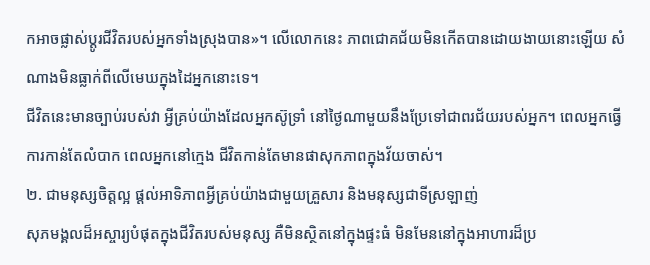កអាចផ្លាស់ប្តូរជីវិតរបស់អ្នកទាំងស្រុងបាន»។ លើលោកនេះ ភាពជោគជ័យមិនកើតបានដោយងាយនោះឡើយ សំណាងមិនធ្លាក់ពីលើមេឃក្នុងដៃអ្នកនោះទេ។
ជីវិតនេះមានច្បាប់របស់វា អ្វីគ្រប់យ៉ាងដែលអ្នកស៊ូទ្រាំ នៅថ្ងៃណាមួយនឹងប្រែទៅជាពរជ័យរបស់អ្នក។ ពេលអ្នកធ្វើការកាន់តែលំបាក ពេលអ្នកនៅក្មេង ជីវិតកាន់តែមានផាសុកភាពក្នុងវ័យចាស់។
២. ជាមនុស្សចិត្តល្អ ផ្តល់អាទិភាពអ្វីគ្រប់យ៉ាងជាមួយគ្រួសារ និងមនុស្សជាទីស្រឡាញ់
សុភមង្គលដ៏អស្ចារ្យបំផុតក្នុងជីវិតរបស់មនុស្ស គឺមិនស្ថិតនៅក្នុងផ្ទះធំ មិនមែននៅក្នុងអាហារដ៏ប្រ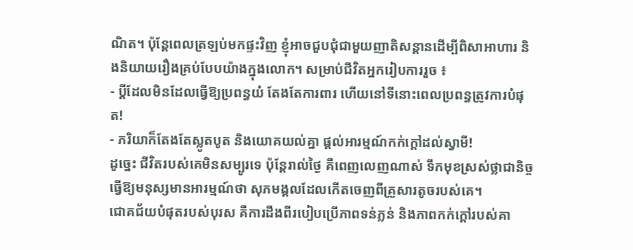ណិត។ ប៉ុន្តែពេលត្រឡប់មកផ្ទះវិញ ខ្ញុំអាចជួបជុំជាមួយញាតិសន្តានដើម្បីពិសាអាហារ និងនិយាយរឿងគ្រប់បែបយ៉ាងក្នុងលោក។ សម្រាប់ជីវិតអ្នករៀបការរួច ៖
- ប្ដីដែលមិនដែលធ្វើឱ្យប្រពន្ធយំ តែងតែការពារ ហើយនៅទីនោះពេលប្រពន្ធត្រូវការបំផុត!
- ភរិយាក៏តែងតែស្លូតបូត និងយោគយល់គ្នា ផ្តល់អារម្មណ៍កក់ក្តៅដល់ស្វាមី!
ដូច្នេះ ជីវិតរបស់គេមិនសម្បូរទេ ប៉ុន្តែរាល់ថ្ងៃ គឺពេញលេញណាស់ ទឹកមុខស្រស់ថ្លាជានិច្ច ធ្វើឱ្យមនុស្សមានអារម្មណ៍ថា សុភមង្គលដែលកើតចេញពីគ្រួសារតូចរបស់គេ។
ជោគជ័យបំផុតរបស់បុរស គឺការដឹងពីរបៀបប្រើភាពទន់ភ្លន់ និងភាពកក់ក្ដៅរបស់គា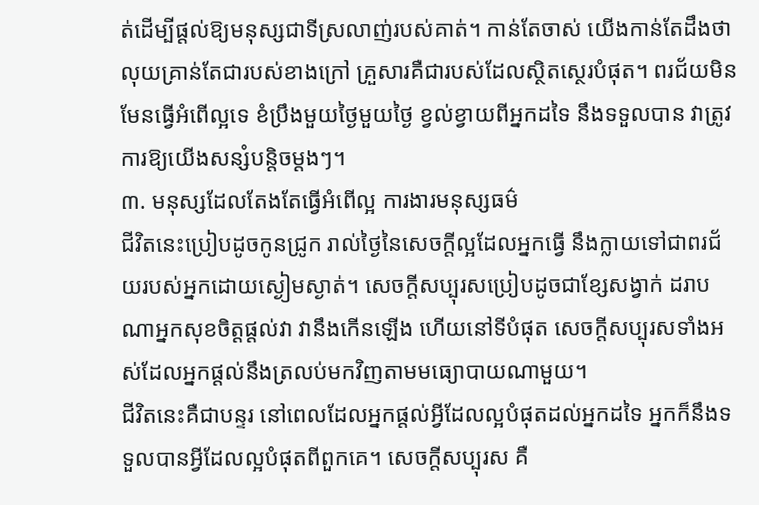ត់ដើម្បីផ្តល់ឱ្យមនុស្សជាទីស្រលាញ់របស់គាត់។ កាន់តែចាស់ យើងកាន់តែដឹងថាលុយគ្រាន់តែជារបស់ខាងក្រៅ គ្រួសារគឺជារបស់ដែលស្ថិតស្ថេរបំផុត។ ពរជ័យមិនមែនធ្វើអំពើល្អទេ ខំប្រឹងមួយថ្ងៃមួយថ្ងៃ ខ្វល់ខ្វាយពីអ្នកដទៃ នឹងទទួលបាន វាត្រូវការឱ្យយើងសន្សំបន្តិចម្តងៗ។
៣. មនុស្សដែលតែងតែធ្វើអំពើល្អ ការងារមនុស្សធម៌
ជីវិតនេះប្រៀបដូចកូនជ្រូក រាល់ថ្ងៃនៃសេចក្តីល្អដែលអ្នកធ្វើ នឹងក្លាយទៅជាពរជ័យរបស់អ្នកដោយស្ងៀមស្ងាត់។ សេចក្តីសប្បុរសប្រៀបដូចជាខ្សែសង្វាក់ ដរាបណាអ្នកសុខចិត្តផ្តល់វា វានឹងកើនឡើង ហើយនៅទីបំផុត សេចក្តីសប្បុរសទាំងអស់ដែលអ្នកផ្តល់នឹងត្រលប់មកវិញតាមមធ្យោបាយណាមួយ។
ជីវិតនេះគឺជាបន្ទរ នៅពេលដែលអ្នកផ្តល់អ្វីដែលល្អបំផុតដល់អ្នកដទៃ អ្នកក៏នឹងទទួលបានអ្វីដែលល្អបំផុតពីពួកគេ។ សេចក្តីសប្បុរស គឺ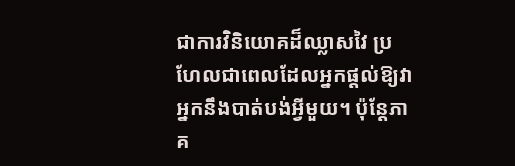ជាការវិនិយោគដ៏ឈ្លាសវៃ ប្រហែលជាពេលដែលអ្នកផ្តល់ឱ្យវា អ្នកនឹងបាត់បង់អ្វីមួយ។ ប៉ុន្តែភាគ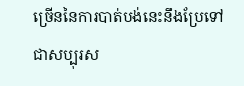ច្រើននៃការបាត់បង់នេះនឹងប្រែទៅជាសប្បុរស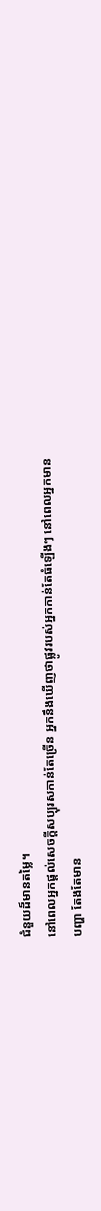ជំនួយដ៏មានតម្លៃ។
នៅពេលអ្នកផ្តល់សេចក្តីសប្បុរសកាន់តែច្រើន អ្នកនឹងឃើញថាផ្លូវរបស់អ្នកកាន់តែធំឡើងៗ នៅពេលអ្នកមានបញ្ហា តែងតែមាន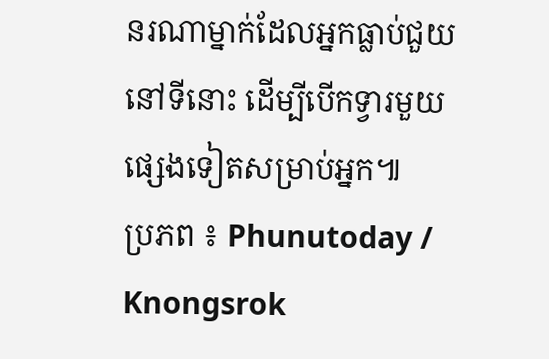នរណាម្នាក់ដែលអ្នកធ្លាប់ជួយនៅទីនោះ ដើម្បីបើកទ្វារមួយផ្សេងទៀតសម្រាប់អ្នក៕
ប្រភព ៖ Phunutoday / Knongsrok